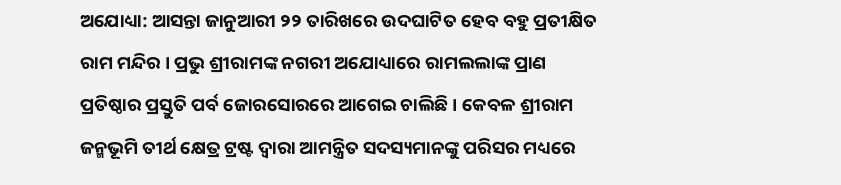ଅଯୋଧ୍ୟା: ଆସନ୍ତା ଜାନୁଆରୀ ୨୨ ତାରିଖରେ ଉଦଘାଟିତ ହେବ ବହୁ ପ୍ରତୀକ୍ଷିତ ରାମ ମନ୍ଦିର । ପ୍ରଭୁ ଶ୍ରୀରାମଙ୍କ ନଗରୀ ଅଯୋଧ୍ୟାରେ ରାମଲଲାଙ୍କ ପ୍ରାଣ ପ୍ରତିଷ୍ଠାର ପ୍ରସ୍ତୁତି ପର୍ବ ଜୋରସୋରରେ ଆଗେଇ ଚାଲିଛି । କେବଳ ଶ୍ରୀରାମ ଜନ୍ମଭୂମି ତୀର୍ଥ କ୍ଷେତ୍ର ଟ୍ରଷ୍ଟ ଦ୍ବାରା ଆମନ୍ତ୍ରିତ ସଦସ୍ୟମାନଙ୍କୁ ପରିସର ମଧ୍ୟରେ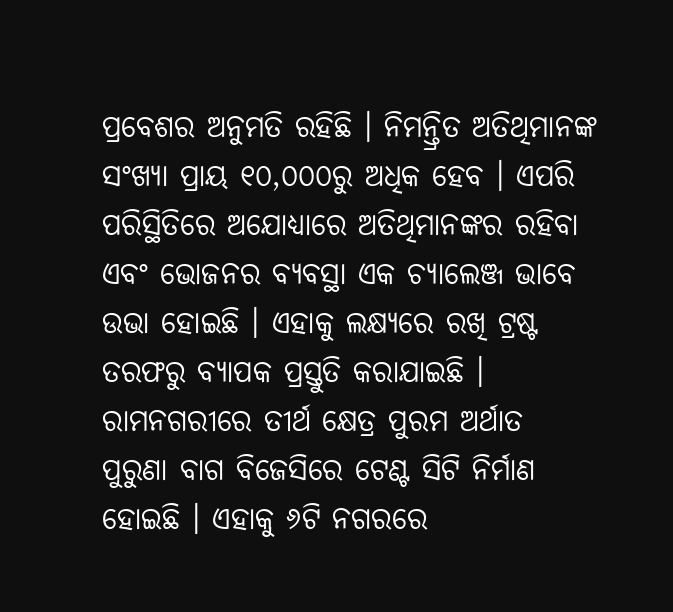ପ୍ରବେଶର ଅନୁମତି ରହିଛି । ନିମନ୍ତ୍ରିତ ଅତିଥିମାନଙ୍କ ସଂଖ୍ୟା ପ୍ରାୟ ୧୦,୦୦୦ରୁ ଅଧିକ ହେବ । ଏପରି ପରିସ୍ଥିତିରେ ଅଯୋଧ୍ୟାରେ ଅତିଥିମାନଙ୍କର ରହିବା ଏବଂ ଭୋଜନର ବ୍ୟବସ୍ଥା ଏକ ଚ୍ୟାଲେଞ୍ଜ ଭାବେ ଉଭା ହୋଇଛି । ଏହାକୁ ଲକ୍ଷ୍ୟରେ ରଖି ଟ୍ରଷ୍ଟ ତରଫରୁ ବ୍ୟାପକ ପ୍ରସ୍ତୁତି କରାଯାଇଛି ।
ରାମନଗରୀରେ ତୀର୍ଥ କ୍ଷେତ୍ର ପୁରମ ଅର୍ଥାତ ପୁରୁଣା ବାଗ ବିଜେସିରେ ଟେଣ୍ଟ ସିଟି ନିର୍ମାଣ ହୋଇଛି । ଏହାକୁ ୬ଟି ନଗରରେ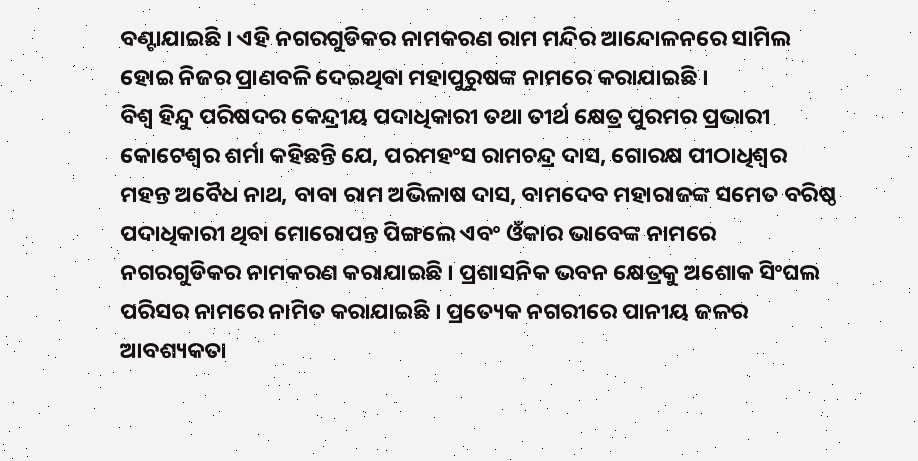ବଣ୍ଟାଯାଇଛି । ଏହି ନଗରଗୁଡିକର ନାମକରଣ ରାମ ମନ୍ଦିର ଆନ୍ଦୋଳନରେ ସାମିଲ ହୋଇ ନିଜର ପ୍ରାଣବଳି ଦେଇଥିବା ମହାପୁରୁଷଙ୍କ ନାମରେ କରାଯାଇଛି ।
ବିଶ୍ବ ହିନ୍ଦୁ ପରିଷଦର କେନ୍ଦ୍ରୀୟ ପଦାଧିକାରୀ ତଥା ତୀର୍ଥ କ୍ଷେତ୍ର ପୁରମର ପ୍ରଭାରୀ କୋଟେଶ୍ବର ଶର୍ମା କହିଛନ୍ତି ଯେ, ପରମହଂସ ରାମଚନ୍ଦ୍ର ଦାସ, ଗୋରକ୍ଷ ପୀଠାଧିଶ୍ବର ମହନ୍ତ ଅବୈଧ ନାଥ, ବାବା ରାମ ଅଭିଳାଷ ଦାସ, ବାମଦେବ ମହାରାଜଙ୍କ ସମେତ ବରିଷ୍ଠ ପଦାଧିକାରୀ ଥିବା ମୋରୋପନ୍ତ ପିଙ୍ଗଲେ ଏବଂ ଓଁକାର ଭାବେଙ୍କ ନାମରେ ନଗରଗୁଡିକର ନାମକରଣ କରାଯାଇଛି । ପ୍ରଶାସନିକ ଭବନ କ୍ଷେତ୍ରକୁ ଅଶୋକ ସିଂଘଲ ପରିସର ନାମରେ ନାମିତ କରାଯାଇଛି । ପ୍ରତ୍ୟେକ ନଗରୀରେ ପାନୀୟ ଜଳର ଆବଶ୍ୟକତା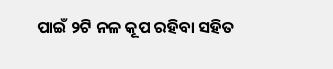ପାଇଁ ୨ଟି ନଳ କୂପ ରହିବା ସହିତ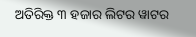ଅତିରିକ୍ତ ୩ ହଜାର ଲିଟର ୱାଟର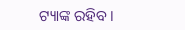ଟ୍ୟାଙ୍କ ରହିବ ।